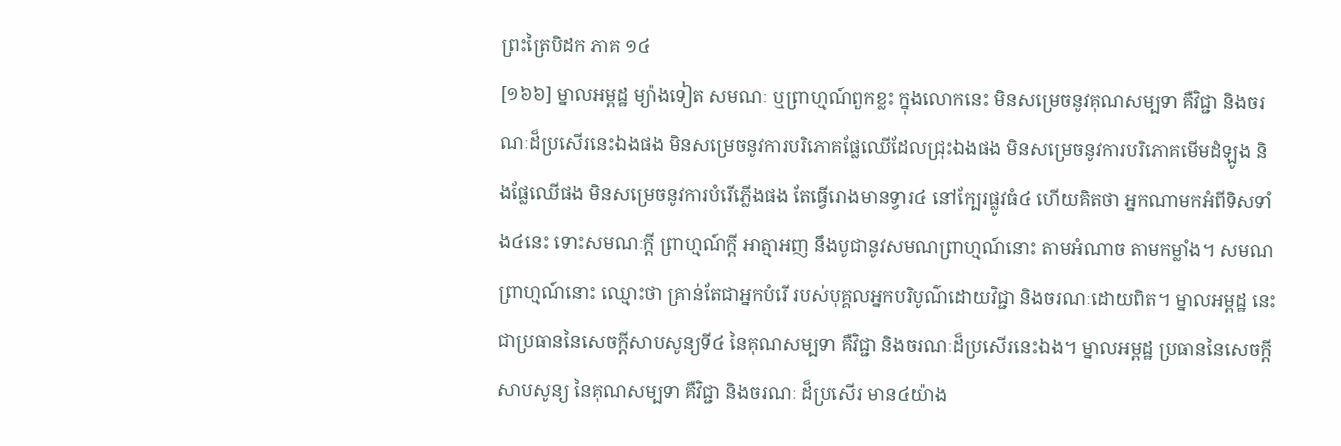ព្រះត្រៃបិដក ភាគ ១៤
[១៦៦] ម្នាលអម្ពដ្ឋ ម្យ៉ាងទៀត សមណៈ ឬព្រាហ្មណ៍ពួកខ្លះ ក្នុងលោកនេះ មិនសម្រេចនូវគុណសម្បទា គឺវិជ្ជា និងចរណៈដ៏ប្រសើរនេះឯងផង មិនសម្រេចនូវការបរិភោគផ្លែឈើដែលជ្រុះឯងផង មិនសម្រេចនូវការបរិភោគមើមដំឡូង និងផ្លែឈើផង មិនសម្រេចនូវការបំរើភ្លើងផង តែធ្វើរោងមានទ្វារ៤ នៅក្បែរផ្លូវធំ៤ ហើយគិតថា អ្នកណាមកអំពីទិសទាំង៤នេះ ទោះសមណៈក្តី ព្រាហ្មណ៍ក្តី អាត្មាអញ នឹងបូជានូវសមណព្រាហ្មណ៍នោះ តាមអំណាច តាមកម្លាំង។ សមណព្រាហ្មណ៍នោះ ឈ្មោះថា គ្រាន់តែជាអ្នកបំរើ របស់បុគ្គលអ្នកបរិបូណ៌ដោយវិជ្ជា និងចរណៈដោយពិត។ ម្នាលអម្ពដ្ឋ នេះជាប្រធាននៃសេចក្តីសាបសូន្យទី៤ នៃគុណសម្បទា គឺវិជ្ជា និងចរណៈដ៏ប្រសើរនេះឯង។ ម្នាលអម្ពដ្ឋ ប្រធាននៃសេចក្តីសាបសូន្យ នៃគុណសម្បទា គឺវិជ្ជា និងចរណៈ ដ៏ប្រសើរ មាន៤យ៉ាង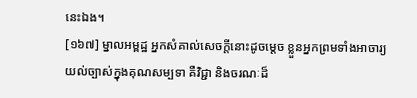នេះឯង។
[១៦៧] ម្នាលអម្ពដ្ឋ អ្នកសំគាល់សេចក្តីនោះដូចម្តេច ខ្លួនអ្នកព្រមទាំងអាចារ្យ យល់ច្បាស់ក្នុងគុណសម្បទា គឺវិជ្ជា និងចរណៈដ៏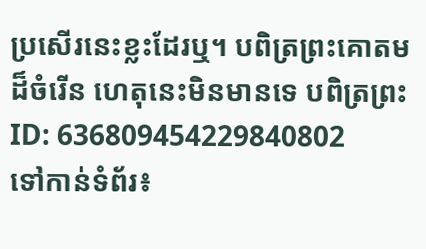ប្រសើរនេះខ្លះដែរឬ។ បពិត្រព្រះគោតមដ៏ចំរើន ហេតុនេះមិនមានទេ បពិត្រព្រះ
ID: 636809454229840802
ទៅកាន់ទំព័រ៖